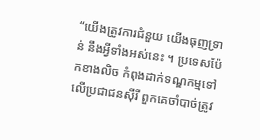“យើងត្រូវការជំនួយ យើងធុញទ្រាន់ នឹងអ្វីទាំងអស់នេះ ។ ប្រទេសប៉ែកខាងលិច កំពុងដាក់ទណ្ឌកម្មទៅលើប្រជាជនស៊ីរី ពួកគេចាំបាច់ត្រូវ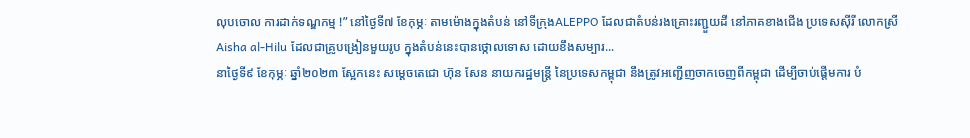លុបចោល ការដាក់ទណ្ឌកម្ម !” នៅថ្ងៃទី៧ ខែកុម្ភៈ តាមម៉ោងក្នុងតំបន់ នៅទីក្រុងALEPPO ដែលជាតំបន់រងគ្រោះរញ្ជួយដី នៅភាគខាងជើង ប្រទេសស៊ីរី លោកស្រី Aisha al-Hilu ដែលជាគ្រូបង្រៀនមួយរូប ក្នុងតំបន់នេះបានថ្កោលទោស ដោយខឹងសម្បារ...
នាថ្ងៃទី៩ ខែកុម្ភៈ ឆ្នាំ២០២៣ ស្អែកនេះ សម្តេចតេជោ ហ៊ុន សែន នាយករដ្ឋមន្ត្រី នៃប្រទេសកម្ពុជា នឹងត្រូវអញ្ជើញចាកចេញពីកម្ពុជា ដើម្បីចាប់ផ្តើមការ បំ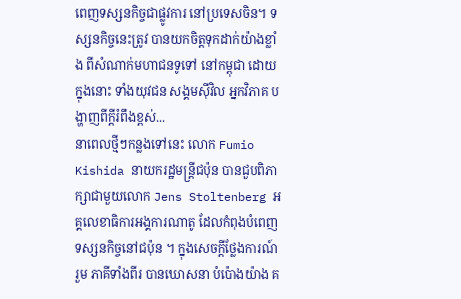ពេញទស្សនកិច្ចជាផ្លូវការ នៅប្រទេសចិន។ ទស្សនកិច្ចនេះត្រូវ បានយកចិត្តទុកដាក់យ៉ាងខ្លាំង ពីសំណាក់មហាជនទូទៅ នៅកម្ពុជា ដោយក្នុងនោះ ទាំងយុវជន សង្គមស៊ីវិល អ្នកវិភាគ បង្ហាញពីក្តីរំពឹងខ្ពស់...
នាពេលថ្មីៗកន្លងទៅនេះ លោក Fumio Kishida នាយករដ្ឋមន្ត្រីជប៉ុន បានជួបពិភាក្សាជាមួយលោក Jens Stoltenberg អគ្គលេខាធិការអង្គការណាតូ ដែលកំពុងបំពេញ ទស្សនកិច្ចនៅជប៉ុន ។ ក្នុងសេចក្តីថ្លែងការណ៍រួម ភាគីទាំងពីរ បានឃោសនា បំប៉ោងយ៉ាង គ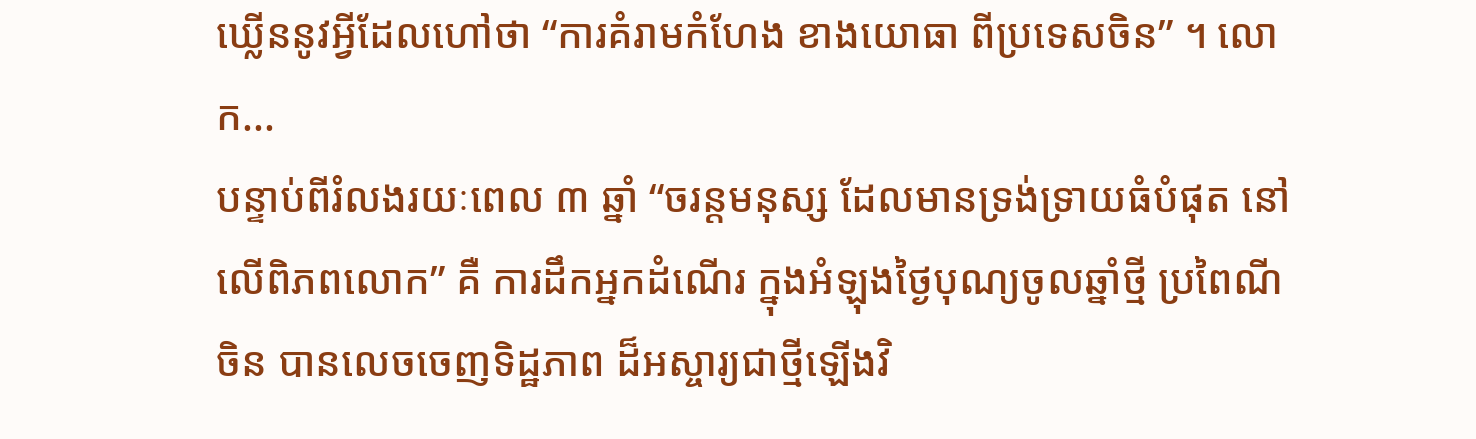ឃ្លើននូវអ្វីដែលហៅថា “ការគំរាមកំហែង ខាងយោធា ពីប្រទេសចិន” ។ លោក...
បន្ទាប់ពីរំលងរយៈពេល ៣ ឆ្នាំ “ចរន្តមនុស្ស ដែលមានទ្រង់ទ្រាយធំបំផុត នៅលើពិភពលោក” គឺ ការដឹកអ្នកដំណើរ ក្នុងអំឡុងថ្ងៃបុណ្យចូលឆ្នាំថ្មី ប្រពៃណីចិន បានលេចចេញទិដ្ឋភាព ដ៏អស្ចារ្យជាថ្មីឡើងវិ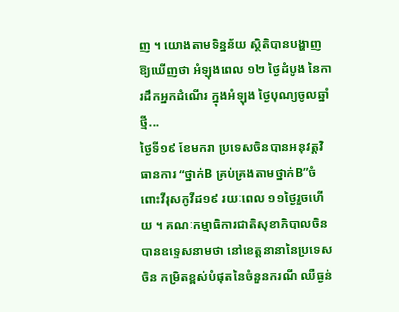ញ ។ យោងតាមទិន្នន័យ ស្ថិតិបានបង្ហាញ ឱ្យឃើញថា អំឡុងពេល ១២ ថ្ងៃដំបូង នៃការដឹកអ្នកដំណើរ ក្នុងអំឡុង ថ្ងៃបុណ្យចូលឆ្នាំថ្មី...
ថ្ងៃទី១៩ ខែមករា ប្រទេសចិនបានអនុវត្តវិធានការ “ថ្នាក់B គ្រប់គ្រងតាមថ្នាក់B”ចំពោះវីរុសកូវីដ១៩ រយៈពេល ១១ថ្ងៃរួចហើយ ។ គណៈកម្មាធិការជាតិសុខាភិបាលចិន បានឧទ្ទេសនាមថា នៅខេត្តនានានៃប្រទេសចិន កម្រិតខ្ពស់បំផុតនៃចំនួនករណី ឈឺធ្ងន់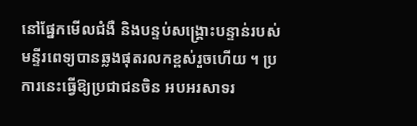នៅផ្នែកមើលជំងឺ និងបន្ទប់សង្គ្រោះបន្ទាន់របស់ មន្ទីរពេទ្យបានឆ្លងផុតរលកខ្ពស់រួចហើយ ។ ប្រការនេះធ្វើឱ្យប្រជាជនចិន អបអរសាទរ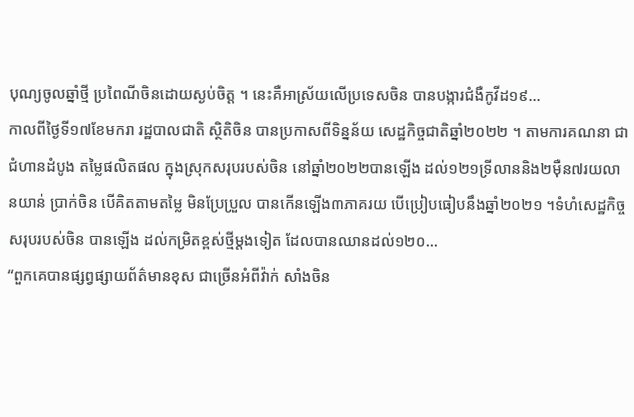បុណ្យចូលឆ្នាំថ្មី ប្រពៃណីចិនដោយស្ងប់ចិត្ត ។ នេះគឺអាស្រ័យលើប្រទេសចិន បានបង្ការជំងឺកូវីដ១៩...
កាលពីថ្ងៃទី១៧ខែមករា រដ្ឋបាលជាតិ ស្ថិតិចិន បានប្រកាសពីទិន្នន័យ សេដ្ឋកិច្ចជាតិឆ្នាំ២០២២ ។ តាមការគណនា ជាជំហានដំបូង តម្លៃផលិតផល ក្នុងស្រុកសរុបរបស់ចិន នៅឆ្នាំ២០២២បានឡើង ដល់១២១ទ្រីលាននិង២ម៉ឺន៧រយលានយាន់ ប្រាក់ចិន បើគិតតាមតម្លៃ មិនប្រែប្រួល បានកើនឡើង៣ភាគរយ បើប្រៀបធៀបនឹងឆ្នាំ២០២១ ។ទំហំសេដ្ឋកិច្ច សរុបរបស់ចិន បានឡើង ដល់កម្រិតខ្ពស់ថ្មីម្តងទៀត ដែលបានឈានដល់១២០...
“ពួកគេបានផ្សព្វផ្សាយព័ត៌មានខុស ជាច្រើនអំពីវ៉ាក់ សាំងចិន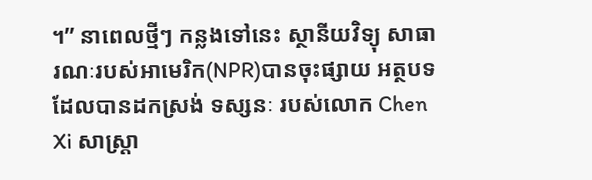។” នាពេលថ្មីៗ កន្លងទៅនេះ ស្ថានីយវិទ្យុ សាធារណៈរបស់អាមេរិក(NPR)បានចុះផ្សាយ អត្ថបទ ដែលបានដកស្រង់ ទស្សនៈ របស់លោក Chen Xi សាស្ត្រា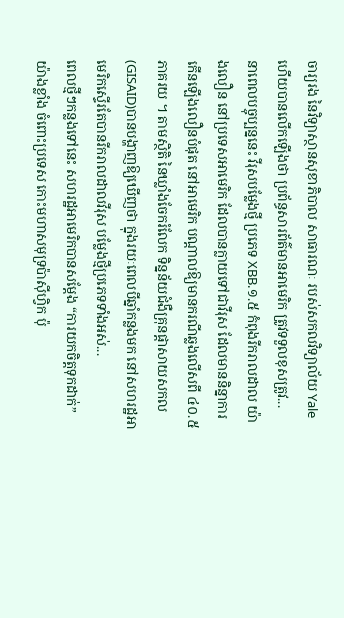ចារ្យរង នៃវិទ្យាស្ថានសុខាភិបាល សាធារណៈ របស់សកលវិទ្យាល័យ Yale ហើយបានលើកឡើងថា ប្រព័ន្ធសារព័ត៌មានអាមេរិក ត្រូវទទួលខុសត្រូវ...
នាពេលបច្ចុប្បន្ននេះ វីរុសបម្លែងថ្មី ប្រភេទ XBB.១.៥ កំពុងរីករាលដាល យ៉ាងលឿន នៅប្រទេសអាមេរិក ដែលបានក្លាយទៅជាវីរុស ដែលមាននិន្នាការ កើនឡើងលឿនបំផុត នៅអាមេរិក បណ្តាលឱ្យមានករណីឆ្លងលើសពី ៤០.៥ ភាគរយ ។ តាមស្ថិតិ នៃឃ្លាំងចែករំលែក ទិន្នន័យជំងឺគ្រុនផ្តាសាយសកល (GISAID)បានបង្ហាញឱ្យឃើញថា ក្នុងរយៈពេលបីឆ្នាំកន្លងមក នៅសហរដ្ឋអាមេរិកស្ទើរតែបានរីករាលដាលវីរុស បម្លែងថ្មីប្រភេទទាំងអស់...
ពេលថ្មីៗកន្លងទៅនេះ សហរដ្ឋអាមេរិកបានសម្តែង “ការយកចិត្តទុកដាក់”យ៉ាងខ្លាំង ចំពោះប្រទេស កោះមហាសមុទ្រប៉ាស៊ីហ្វិក ប៉ុ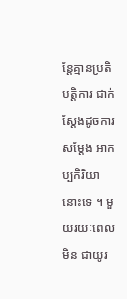ន្តែគ្មានប្រតិបត្តិការ ជាក់ស្តែងដូចការសម្តែង អាកប្បកិរិយានោះទេ ។ មួយរយៈពេលមិន ជាយូរ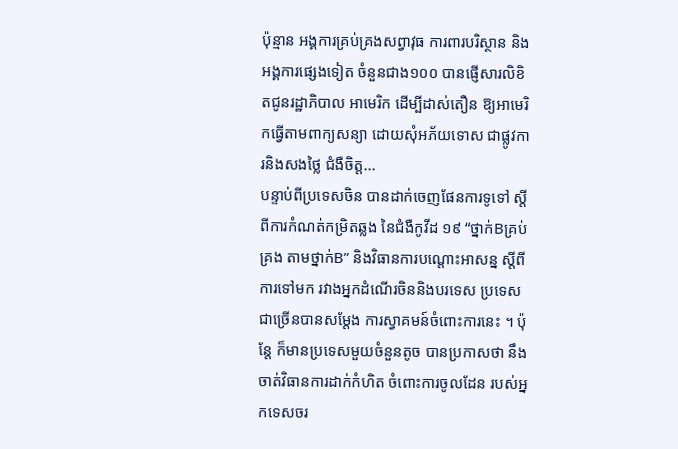ប៉ុន្មាន អង្គការគ្រប់គ្រងសព្វាវុធ ការពារបរិស្ថាន និងអង្គការផ្សេងទៀត ចំនួនជាង១០០ បានផ្ញើសារលិខិតជូនរដ្ឋាភិបាល អាមេរិក ដើម្បីដាស់តឿន ឱ្យអាមេរិកធ្វើតាមពាក្យសន្យា ដោយសុំអភ័យទោស ជាផ្លូវការនិងសងថ្លៃ ជំងឺចិត្ត...
បន្ទាប់ពីប្រទេសចិន បានដាក់ចេញផែនការទូទៅ ស្តីពីការកំណត់កម្រិតឆ្លង នៃជំងឺកូវីដ ១៩ “ថ្នាក់Bគ្រប់គ្រង តាមថ្នាក់B” និងវិធានការបណ្តោះអាសន្ន ស្តីពីការទៅមក រវាងអ្នកដំណើរចិននិងបរទេស ប្រទេសជាច្រើនបានសម្តែង ការស្វាគមន៍ចំពោះការនេះ ។ ប៉ុន្តែ ក៏មានប្រទេសមួយចំនួនតូច បានប្រកាសថា នឹងចាត់វិធានការដាក់កំហិត ចំពោះការចូលដែន របស់អ្នកទេសចរ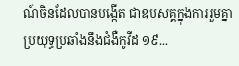ណ៍ចិនដែលបានបង្កើត ជាឧបសគ្គក្នុងការរួមគ្នា ប្រយុទ្ធប្រឆាំងនឹងជំងឺកូវីដ ១៩...